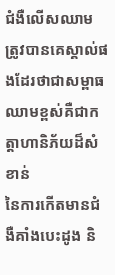ជំងឺលើសឈាម ត្រូវបានគេស្គាល់ផងដែរថាជាសម្ពាធឈាមខ្ពស់គឺជាកត្តាហានិភ័យដ៏សំខាន់
នៃការកើតមានជំងឺគាំងបេះដូង និ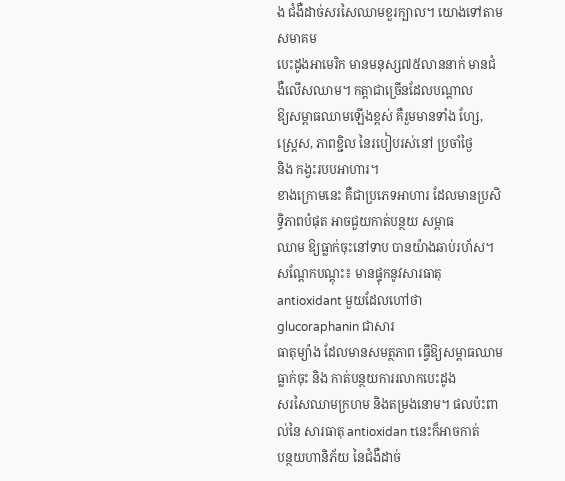ង ជំងឺដាច់សរសៃឈាមខួរក្បាល។ យោងទៅតាមសមាគម
បេះដូងអាមេរិក មានមនុស្ស៧៥លាននាក់ មានជំងឺលើសឈាម។ កត្តាជាច្រើនដែលបណ្តាល
ឱ្យសម្ពាធឈាមឡើងខ្ពស់ គឺរួមមានទាំង ហ្សែ, ស្រេ្តស, ភាពខ្ជិល នៃរបៀបរស់នៅ ប្រចាំថ្ងៃ
និង កង្វះរបបអាហារ។
ខាងក្រោមនេះ គឺជាប្រភេទអាហារ ដែលមានប្រសិទ្ធិភាពបំផុត អាចជួយកាត់បន្ថយ សម្ពាធ
ឈាម ឱ្យធ្លាក់ចុះនៅទាប បានយ៉ាងឆាប់រហ័ស។
សណ្តែកបណ្តុះ៖ មានផ្ទុកនូវសារធាតុ antioxidant មួយដែលហៅថា glucoraphanin ជាសារ
ធាតុម្យ៉ាង ដែលមានសមត្ថភាព ធ្វើឱ្យសម្ពាធឈាមធ្លាក់ចុះ និង កាត់បន្ថយការរលាកបេះដូង
សរសៃឈាមក្រហម និងតម្រងនោម។ ផលប៉ះពាល់នៃ សារធាតុ antioxidan tនេះក៏អាចកាត់
បន្ថយហានិភ័យ នៃជំងឺដាច់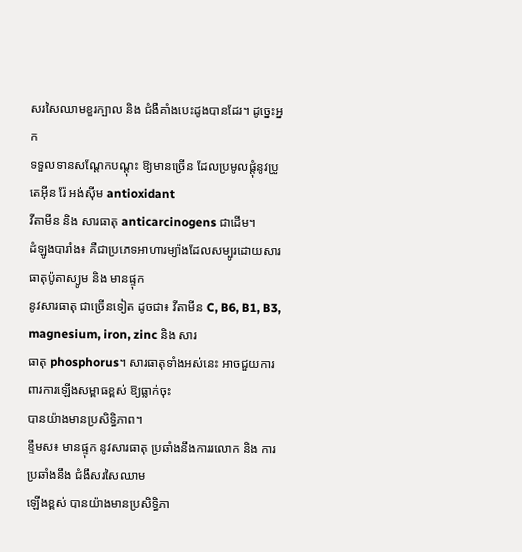សរសៃឈាមខួរក្បាល និង ជំងឺគាំងបេះដូងបានដែរ។ ដូច្នេះអ្នក
ទទួលទានសណ្តែកបណ្តុះ ឱ្យមានច្រើន ដែលប្រមូលផ្តុំនូវប្រូតេអ៊ីន រ៉ែ អង់ស៊ីម antioxidant
វីតាមីន និង សារធាតុ anticarcinogens ជាដើម។
ដំឡូងបារាំង៖ គឺជាប្រភេទអាហារម្យ៉ាងដែលសម្បូរដោយសារធាតុប៉ូតាស្យូម និង មានផ្ទុក
នូវសារធាតុ ជាច្រើនទៀត ដូចជា៖ វីតាមីន C, B6, B1, B3, magnesium, iron, zinc និង សារ
ធាតុ phosphorus។ សារធាតុទាំងអស់នេះ អាចជួយការពារការឡើងសម្ពាធខ្ពស់ ឱ្យធ្លាក់ចុះ
បានយ៉ាងមានប្រសិទ្ធិភាព។
ខ្ទឹមស៖ មានផ្ទុក នូវសារធាតុ ប្រឆាំងនឹងការរលោក និង ការប្រឆាំងនឹង ជំងឹសរសៃឈាម
ឡើងខ្ពស់ បានយ៉ាងមានប្រសិទ្ធិភា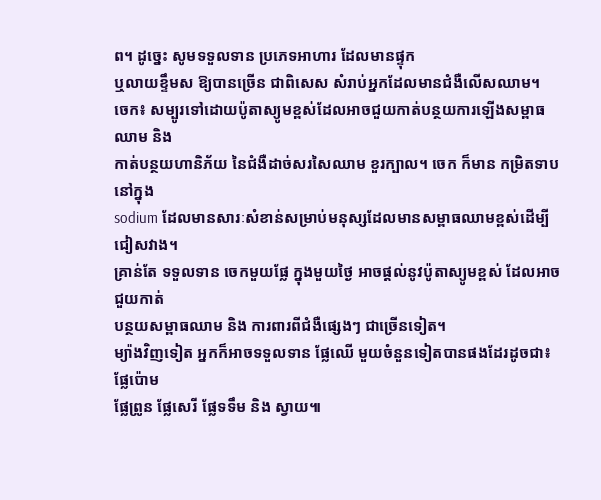ព។ ដូច្នេះ សូមទទួលទាន ប្រភេទអាហារ ដែលមានផ្ទុក
ឬលាយខ្ទឹមស ឱ្យបានច្រើន ជាពិសេស សំរាប់អ្នកដែលមានជំងឺលើសឈាម។
ចេក៖ សម្បូរទៅដោយប៉ូតាស្យូមខ្ពស់ដែលអាចជួយកាត់បន្ថយការឡើងសម្ពាធឈាម និង
កាត់បន្ថយហានិភ័យ នៃជំងឺដាច់សរសៃឈាម ខួរក្បាល។ ចេក ក៏មាន កម្រិតទាប នៅក្នុង
sodium ដែលមានសារៈសំខាន់សម្រាប់មនុស្សដែលមានសម្ពាធឈាមខ្ពស់ដើម្បីជៀសវាង។
គ្រាន់តែ ទទួលទាន ចេកមួយផ្លែ ក្នុងមួយថ្ងៃ អាចផ្តល់នូវប៉ូតាស្យូមខ្ពស់ ដែលអាចជួយកាត់
បន្ថយសម្ពាធឈាម និង ការពារពីជំងឺផ្សេងៗ ជាច្រើនទៀត។
ម្យ៉ាងវិញទៀត អ្នកក៏អាចទទួលទាន ផ្លែឈើ មួយចំនួនទៀតបានផងដែរដូចជា៖ ផ្លែប៉ោម
ផ្លែព្រូន ផ្លែសេរី ផ្លែទទឹម និង ស្វាយ៕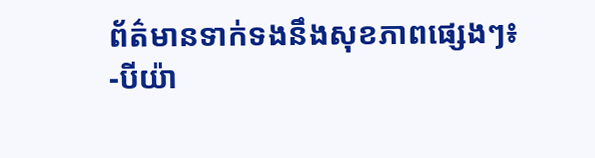ព័ត៌មានទាក់ទងនឹងសុខភាពផ្សេងៗ៖
-បីយ៉ា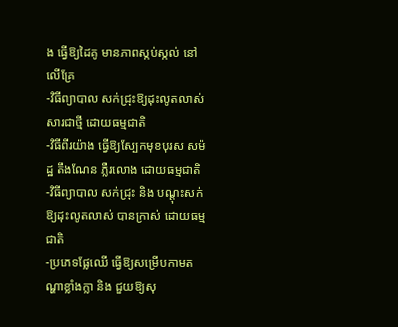ង ធ្វើឱ្យដៃគូ មានភាពស្កប់ស្កល់ នៅលើគ្រែ
-វិធីព្យាបាល សក់ជ្រុះឱ្យដុះលូតលាស់សារជាថ្មី ដោយធម្មជាតិ
-វិធីពីរយ៉ាង ធ្វើឱ្យស្បែកមុខបុរស សម៉ដ្ឋ តឹងណែន ភ្លឺរលោង ដោយធម្មជាតិ
-វិធីព្យាបាល សក់ជ្រុះ និង បណ្តុះសក់ឱ្យដុះលូតលាស់ បានក្រាស់ ដោយធម្មជាតិ
-ប្រភេទផ្លែឈើ ធ្វើឱ្យសម្រើបកាមតណ្ហាខ្លាំងក្លា និង ជួយឱ្យសុ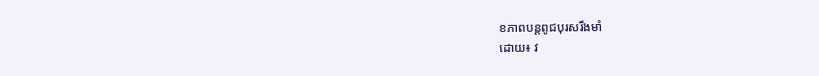ខភាពបន្តពូជបុរសរឹងមាំ
ដោយ៖ វ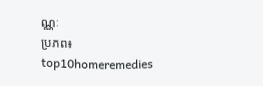ណ្ណៈ
ប្រភព៖ top10homeremedies